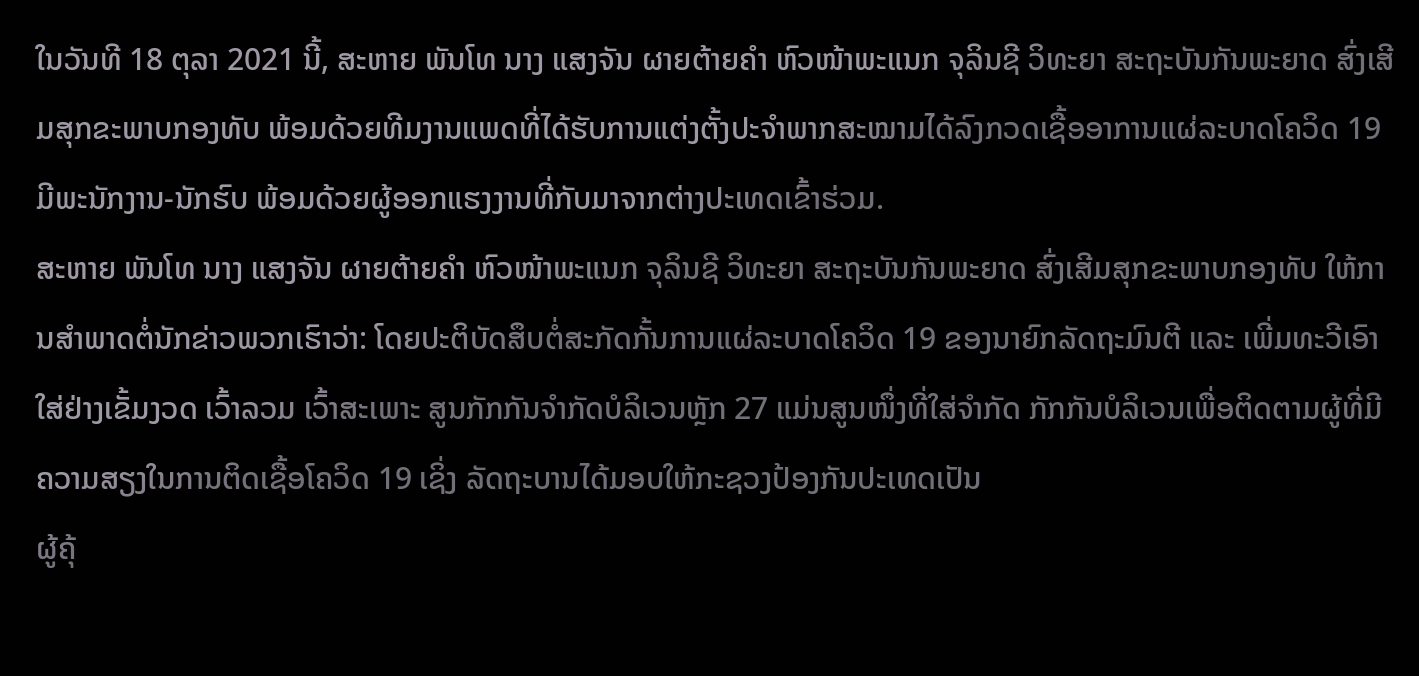ໃນວັນທີ 18 ຕຸລາ 2021 ນີ້, ສະຫາຍ ພັນໂທ ນາງ ແສງຈັນ ຜາຍຕ້າຍຄໍາ ຫົວໜ້າພະແນກ ຈຸລິນຊີ ວິທະຍາ ສະຖະບັນກັນພະຍາດ ສົ່ງເສີມສຸກຂະພາບກອງທັບ ພ້ອມດ້ວຍທີມງານແພດທີ່ໄດ້ຮັບການແຕ່ງຕັ້ງປະຈໍາພາກສະໝາມໄດ້ລົງກວດເຊື້ອອາການແຜ່ລະບາດໂຄວິດ 19 ມີພະນັກງານ-ນັກຮົບ ພ້ອມດ້ວຍຜູ້ອອກແຮງງານທີ່ກັບມາຈາກຕ່າງປະເທດເຂົ້າຮ່ວມ.
ສະຫາຍ ພັນໂທ ນາງ ແສງຈັນ ຜາຍຕ້າຍຄໍາ ຫົວໜ້າພະແນກ ຈຸລິນຊີ ວິທະຍາ ສະຖະບັນກັນພະຍາດ ສົ່ງເສີມສຸກຂະພາບກອງທັບ ໃຫ້ການສຳພາດຕໍ່ນັກຂ່າວພວກເຮົາວ່າ: ໂດຍປະຕິບັດສຶບຕໍ່ສະກັດກັ້ນການແຜ່ລະບາດໂຄວິດ 19 ຂອງນາຍົກລັດຖະມົນຕີ ແລະ ເພີ່ມທະວີເອົາໃສ່ຢ່າງເຂັ້ມງວດ ເວົ້າລວມ ເວົ້າສະເພາະ ສູນກັກກັນຈໍາກັດບໍລິເວນຫຼັກ 27 ແມ່ນສູນໜຶ່ງທີ່ໃສ່ຈຳກັດ ກັກກັນບໍລິເວນເພື່ອຕິດຕາມຜູ້ທີ່ມີຄວາມສຽງໃນການຕິດເຊື້ອໂຄວິດ 19 ເຊິ່ງ ລັດຖະບານໄດ້ມອບໃຫ້ກະຊວງປ້ອງກັນປະເທດເປັນ
ຜູ້ຄຸ້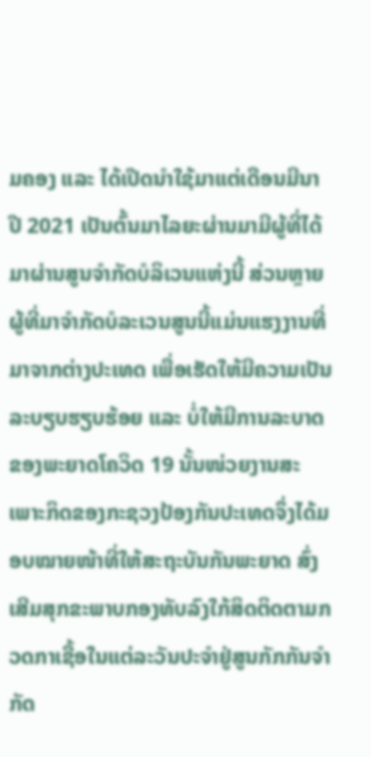ມຄອງ ແລະ ໄດ້ເປີດນຳໃຊ້ມາແຕ່ເດືອນມີນາ ປີ 2021 ເປັນຕົ້ນມາໄລຍະຜ່ານມາມີຜູ້ທີ່ໄດ້ມາຜ່ານສູນຈໍາກັດບໍລິເວນແຫ່ງນີ້ ສ່ວນຫຼາຍຜູ້ທີ່ມາຈໍາກັດບໍລະເວນສູນນີ້ແມ່ນແຮງງານທີ່ມາຈາກຕ່າງປະເທດ ເພື່ອເຮັດໃຫ້ມີຄວາມເປັນລະບຽບຮຽບຮ້ອຍ ແລະ ບໍ່ໃຫ້ມີການລະບາດຂອງພະຍາດໂຄວິດ 19 ນັ້ນໜ່ວຍງານສະເພາະກິດຂອງກະຊວງປ້ອງກັນປະເທດຈຶ່ງໄດ້ມອບໝາຍໜ້າທີ່ໃຫ້ສະຖະບັນກັນພະຍາດ ສົ່ງເສີມສຸກຂະພາບກອງທັບລົງໃກ້ສິດຕິດຕາມກວດກາເຊື້ອໃນແຕ່ລະວັນປະຈຳຢູ່ສູນກັກກັນຈຳກັດ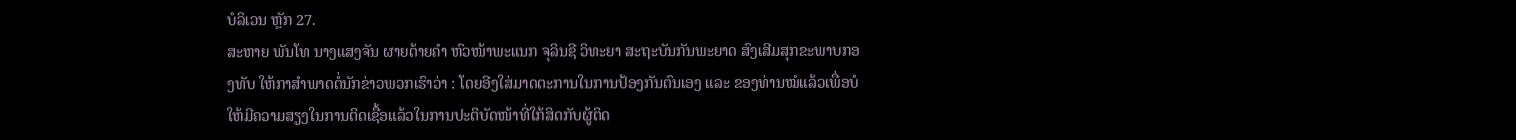ບໍລິເວນ ຫຼັກ 27.
ສະຫາຍ ພັນໂທ ນາງແສງຈັນ ຜາຍຕ້າຍຄໍາ ຫົວໜ້າພະແນກ ຈຸລິນຊີ ວິທະຍາ ສະຖະບັນກັນພະຍາດ ສົງເສີມສຸກຂະພາບກອງທັບ ໃຫ້ກາສຳພາດຕໍ່ນັກຂ່າວພວກເຮົາວ່າ : ໂດຍອີງໃສ່ມາດຕະການໃນການປ້ອງກັນຕົນເອງ ແລະ ຂອງທ່ານໝໍແລ້ວເພື່ອບໍໃຫ້ມີຄວາມສຽງໃນການຕິດເຊື້ອແລ້ວໃນການປະຕິບັດໜ້າທີ່ໃກ້ສິດກັບຜູ້ຕິດ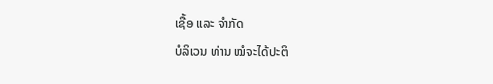ເຊື້ອ ແລະ ຈຳກັດ
ບໍລິເວນ ທ່ານ ໝໍຈະໄດ້ປະຕິ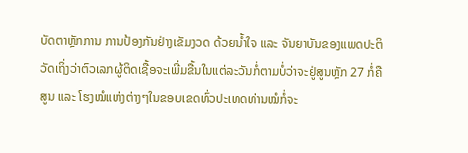ບັດຕາຫຼັກການ ການປ້ອງກັນຢ່າງເຂັມງວດ ດ້ວຍນ້ຳໃຈ ແລະ ຈັນຍາບັນຂອງແພດປະຕິວັດເຖິ່ງວ່າຕົວເລກຜູ້ຕິດເຊື້ອຈະເພີ່ມຂື້ນໃນແຕ່ລະວັນກໍ່ຕາມບໍ່ວ່າຈະຢູ່ສູນຫຼັກ 27 ກໍ່ຄືສູນ ແລະ ໂຮງໝໍແຫ່ງຕ່າງໆໃນຂອບເຂດທົ່ວປະເທດທ່ານໝໍກໍ່ຈະ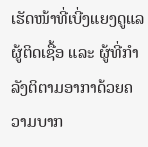ເຮັດໜ້າທີ່ເບີ່ງແຍງດູແລຜູ້ຕິດເຊື້ອ ແລະ ຜູ້ທີ່ກໍາລັງຕິຕາມອາກາດ້ວຍຄວາມບາກ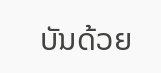ບັນດ້ວຍ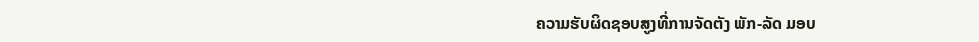ຄວາມຮັບຜິດຊອບສູງທີ່ການຈັດຕັງ ພັກ-ລັດ ມອບ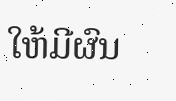ໃຫ້ມີຜົນ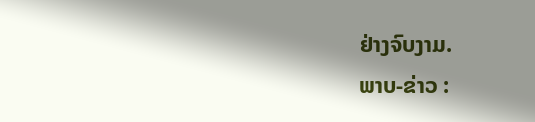ຢ່າງຈົບງາມ.
ພາບ-ຂ່າວ :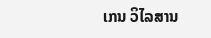ເກນ ວິໄລສານ